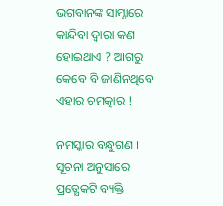ଭଗବାନଙ୍କ ସାମ୍ନାରେ କାନ୍ଦିବା ଦ୍ଵାରା କଣ ହୋଇଥାଏ ? ଆଗରୁ କେବେ ବି ଜାଣିନଥିବେ ଏହାର ଚମତ୍କାର !

ନମସ୍କାର ବନ୍ଧୁଗଣ । ସୂଚନା ଅନୁସାରେ ପ୍ରତ୍ଯେକଟି ବ୍ୟକ୍ତି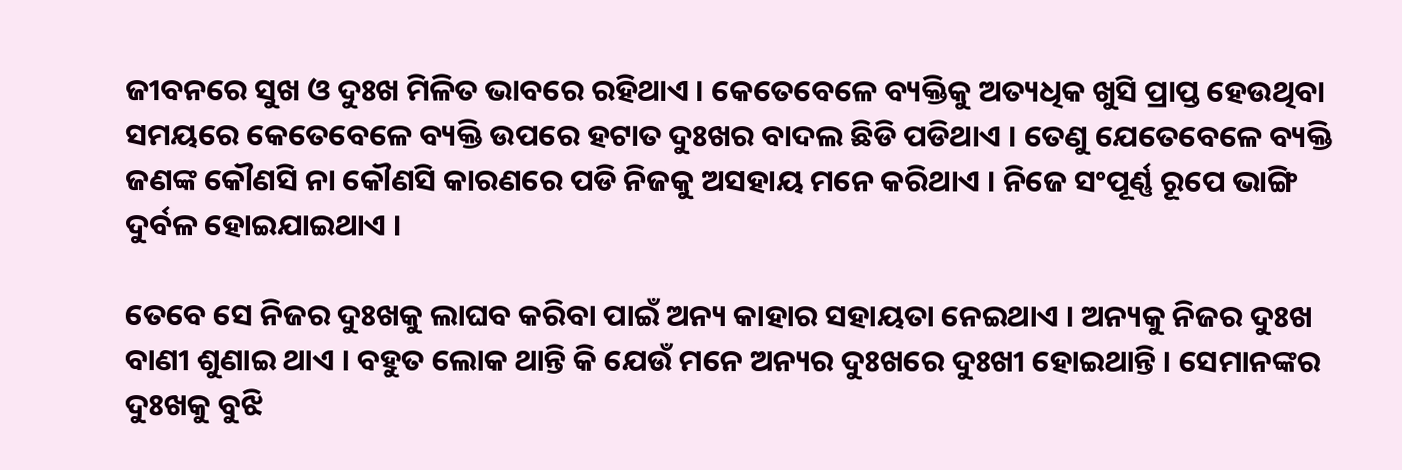ଜୀବନରେ ସୁଖ ଓ ଦୁଃଖ ମିଳିତ ଭାବରେ ରହିଥାଏ । କେତେବେଳେ ବ୍ୟକ୍ତିକୁ ଅତ୍ୟଧିକ ଖୁସି ପ୍ରାପ୍ତ ହେଉଥିବା ସମୟରେ କେତେବେଳେ ବ୍ୟକ୍ତି ଉପରେ ହଟାତ ଦୁଃଖର ବାଦଲ ଛିଡି ପଡିଥାଏ । ତେଣୁ ଯେତେବେଳେ ବ୍ୟକ୍ତି ଜଣଙ୍କ କୌଣସି ନା କୌଣସି କାରଣରେ ପଡି ନିଜକୁ ଅସହାୟ ମନେ କରିଥାଏ । ନିଜେ ସଂପୂର୍ଣ୍ଣ ରୂପେ ଭାଙ୍ଗି ଦୁର୍ବଳ ହୋଇଯାଇଥାଏ ।

ତେବେ ସେ ନିଜର ଦୁଃଖକୁ ଲାଘବ କରିବା ପାଇଁ ଅନ୍ୟ କାହାର ସହାୟତା ନେଇଥାଏ । ଅନ୍ୟକୁ ନିଜର ଦୁଃଖ ବାଣୀ ଶୁଣାଇ ଥାଏ । ବହୁତ ଲୋକ ଥାନ୍ତି କି ଯେଉଁ ମନେ ଅନ୍ୟର ଦୁଃଖରେ ଦୁଃଖୀ ହୋଇଥାନ୍ତି । ସେମାନଙ୍କର ଦୁଃଖକୁ ବୁଝି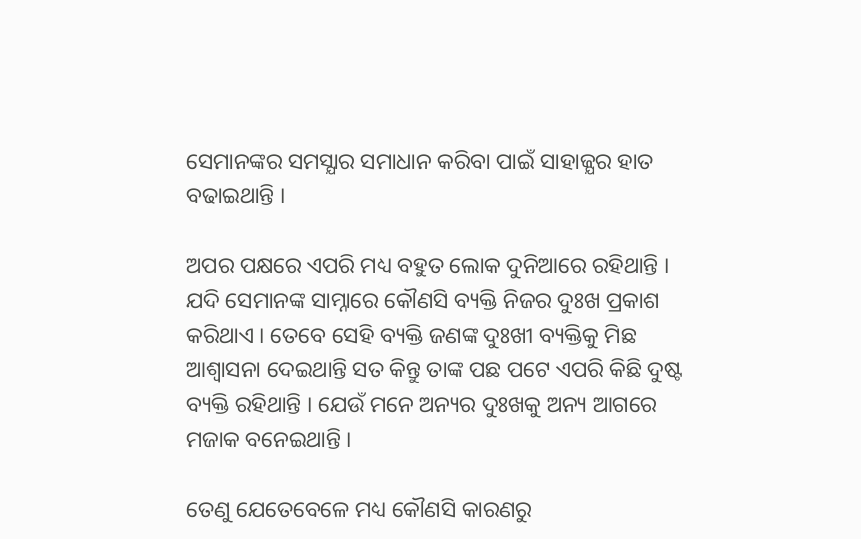ସେମାନଙ୍କର ସମସ୍ଯାର ସମାଧାନ କରିବା ପାଇଁ ସାହାଜ୍ଯର ହାତ ବଢାଇଥାନ୍ତି ।

ଅପର ପକ୍ଷରେ ଏପରି ମଧ୍ୟ ବହୁତ ଲୋକ ଦୁନିଆରେ ରହିଥାନ୍ତି । ଯଦି ସେମାନଙ୍କ ସାମ୍ନାରେ କୌଣସି ବ୍ୟକ୍ତି ନିଜର ଦୁଃଖ ପ୍ରକାଶ କରିଥାଏ । ତେବେ ସେହି ବ୍ୟକ୍ତି ଜଣଙ୍କ ଦୁଃଖୀ ବ୍ୟକ୍ତିକୁ ମିଛ ଆଶ୍ଵାସନା ଦେଇଥାନ୍ତି ସତ କିନ୍ତୁ ତାଙ୍କ ପଛ ପଟେ ଏପରି କିଛି ଦୁଷ୍ଟ ବ୍ୟକ୍ତି ରହିଥାନ୍ତି । ଯେଉଁ ମନେ ଅନ୍ୟର ଦୁଃଖକୁ ଅନ୍ୟ ଆଗରେ ମଜାକ ବନେଇଥାନ୍ତି ।

ତେଣୁ ଯେତେବେଳେ ମଧ୍ୟ କୌଣସି କାରଣରୁ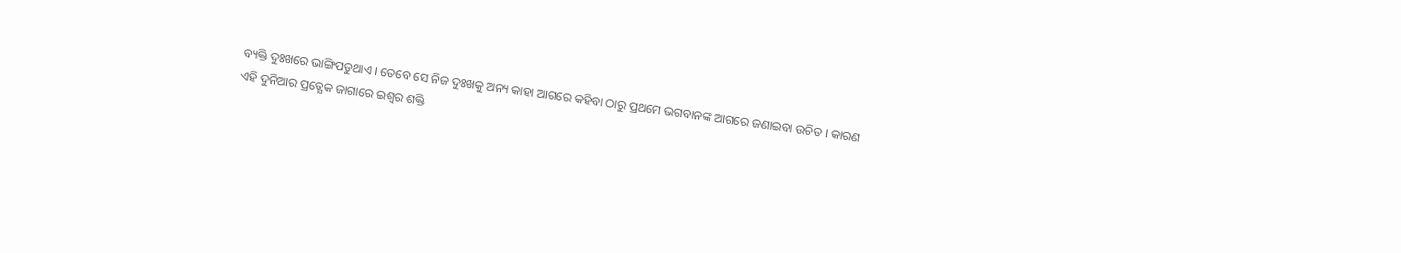ବ୍ୟକ୍ତି ଦୁଃଖରେ ଭାଙ୍ଗିପଡୁଥାଏ । ତେବେ ସେ ନିଜ ଦୁଃଖକୁ ଅନ୍ୟ କାହା ଆଗରେ କହିବା ଠାରୁ ପ୍ରଥମେ ଭଗବାନଙ୍କ ଆଗରେ ଜଣାଇବା ଉଚିତ । କାରଣ ଏହି ଦୁନିଆର ପ୍ରତ୍ଯେକ ଜାଗାରେ ଇଶ୍ଵର ଶକ୍ତି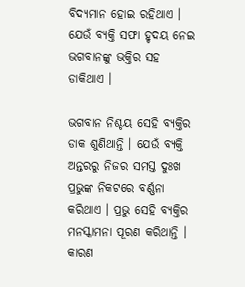ବିଦ୍ୟମାନ ହୋଇ ରହିଥାଏ । ଯେଉଁ ବ୍ୟକ୍ତି ସଫା ହୃଦୟ ନେଇ ଭଗବାନଙ୍କୁ ଭକ୍ତିର ସହ ଡାକିଥାଏ ।

ଭଗବାନ ନିଶ୍ଚୟ ସେହି ବ୍ୟକ୍ତିର ଡାକ ଶୁଣିଥାନ୍ତି । ଯେଉଁ ବ୍ୟକ୍ତି ଅନ୍ତରରୁ ନିଜର ସମସ୍ତ ଦୁଃଖ ପ୍ରଭୁଙ୍କ ନିକଟରେ ବର୍ଣ୍ଣନା କରିଥାଏ । ପ୍ରଭୁ ସେହି ବ୍ୟକ୍ତିର ମନସ୍କାମନା ପୂରଣ କରିଥାନ୍ତି । କାରଣ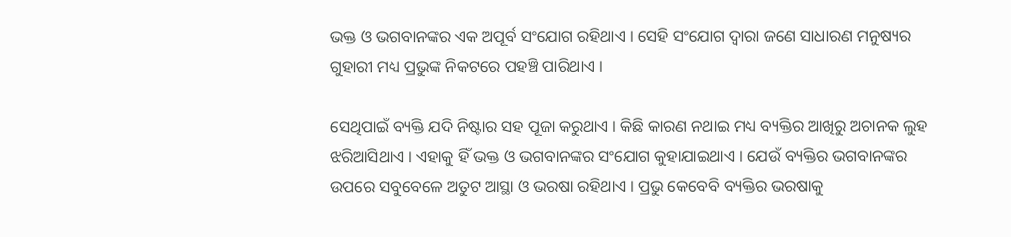ଭକ୍ତ ଓ ଭଗବାନଙ୍କର ଏକ ଅପୂର୍ବ ସଂଯୋଗ ରହିଥାଏ । ସେହି ସଂଯୋଗ ଦ୍ଵାରା ଜଣେ ସାଧାରଣ ମନୁଷ୍ୟର ଗୁହାରୀ ମଧ୍ୟ ପ୍ରଭୁଙ୍କ ନିକଟରେ ପହଞ୍ଚି ପାରିଥାଏ ।

ସେଥିପାଇଁ ବ୍ୟକ୍ତି ଯଦି ନିଷ୍ଟାର ସହ ପୂଜା କରୁଥାଏ । କିଛି କାରଣ ନଥାଇ ମଧ୍ୟ ବ୍ୟକ୍ତିର ଆଖିରୁ ଅଚାନକ ଲୁହ ଝରିଆସିଥାଏ । ଏହାକୁ ହିଁ ଭକ୍ତ ଓ ଭଗବାନଙ୍କର ସଂଯୋଗ କୁହାଯାଇଥାଏ । ଯେଉଁ ବ୍ୟକ୍ତିର ଭଗବାନଙ୍କର ଉପରେ ସବୁବେଳେ ଅତୁଟ ଆସ୍ଥା ଓ ଭରଷା ରହିଥାଏ । ପ୍ରଭୁ କେବେବି ବ୍ୟକ୍ତିର ଭରଷାକୁ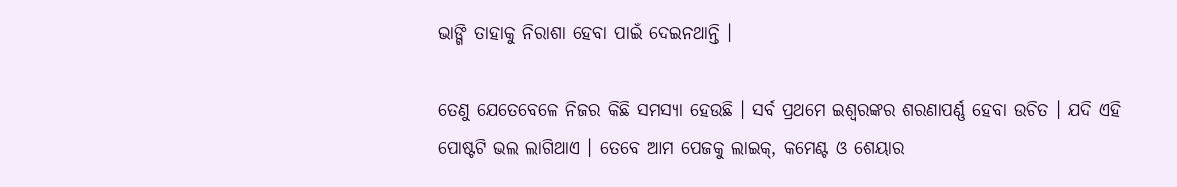ଭାଙ୍ଗି ତାହାକୁ ନିରାଶା ହେବା ପାଇଁ ଦେଇନଥାନ୍ତି ।

ତେଣୁ ଯେତେବେଳେ ନିଜର କିଛି ସମସ୍ଯା ହେଉଛି । ସର୍ବ ପ୍ରଥମେ ଇଶ୍ଵରଙ୍କର ଶରଣାପର୍ଣ୍ଣ ହେବା ଉଚିତ । ଯଦି ଏହି ପୋଷ୍ଟଟି ଭଲ ଲାଗିଥାଏ । ତେବେ ଆମ ପେଜକୁ ଲାଇକ୍, କମେଣ୍ଟ ଓ ଶେୟାର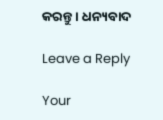କରନ୍ତୁ । ଧନ୍ୟବାଦ

Leave a Reply

Your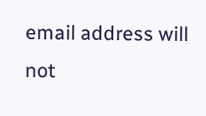email address will not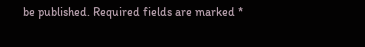be published. Required fields are marked *